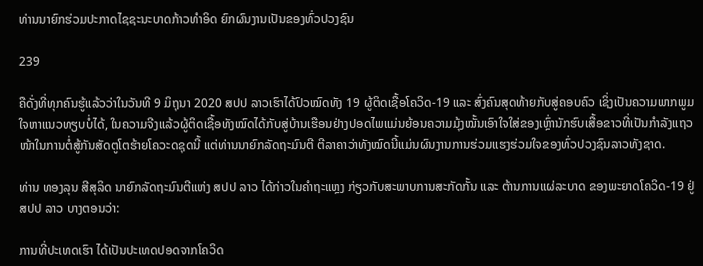ທ່ານນາຍົກຮ່ວມປະກາດໄຊຊະນະບາດກ້າວທຳອິດ ຍົກຜົນງານເປັນຂອງທົ່ວປວງຊົນ

239

ຄືດັ່ງທີ່ທຸກຄົນຮູ້ແລ້ວວ່າໃນວັນທີ 9 ມິຖຸນາ 2020 ສປປ ລາວເຮົາໄດ້ປົວໝົດທັງ 19 ຜູ້ຕິດເຊື້ອໂຄວິດ-19 ແລະ ສົ່ງຄົນສຸດທ້າຍກັບສູ່ຄອບຄົວ ເຊິ່ງເປັນຄວາມພາກພູມໃຈຫາແນວທຽບບໍ່ໄດ້, ໃນຄວາມຈີງແລ້ວຜູ້ຕິດເຊື້ອທັງໝົດໄດ້ກັບສູ່ບ້ານເຮືອນຢ່າງປອດໄພແມ່ນຍ້ອນຄວາມມຸ້ງໝັ້ນເອົາໃຈໃສ່ຂອງເຫຼົ່ານັກຮົບເສື້ອຂາວທີ່ເປັນກຳລັງແຖວໜ້າໃນການຕໍ່ສູ້ກັນສັດຕູໂຕຮ້າຍໂຄວະດຊຸດນີ້ ແຕ່ທ່ານນາຍົກລັດຖະມົນຕີ ຕີລາຄາວ່າທັງໝົດນີ້ແມ່ນຜົນງານການຮ່ວມແຮງຮ່ວມໃຈຂອງທົ່ວປວງຊົນລາວທັງຊາດ.

ທ່ານ ທອງລຸນ ສີສຸລິດ ນາຍົກລັດຖະມົນຕີແຫ່ງ ສປປ ລາວ ໄດ້ກ່າວໃນຄຳຖະແຫຼງ ກ່ຽວກັບສະພາບການສະກັດກັ້ນ ແລະ ຕ້ານການແຜ່ລະບາດ ຂອງພະຍາດໂຄວິດ-19 ຢູ່ ສປປ ລາວ ບາງຕອນວ່າ:

ການທີ່ປະເທດເຮົາ ໄດ້ເປັນປະເທດປອດຈາກໂຄວິດ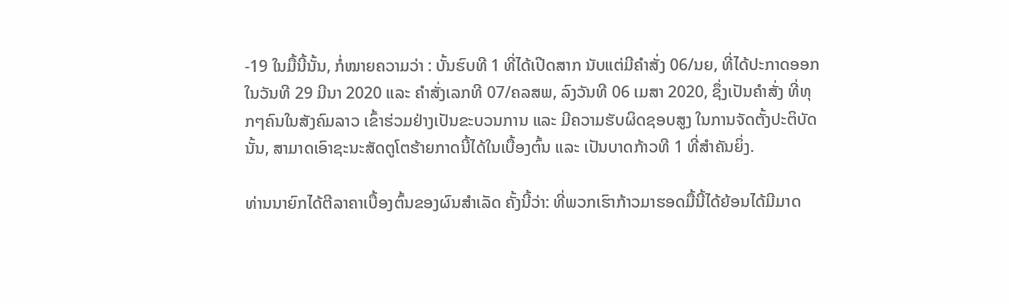-19 ໃນມື້ນີ້ນັ້ນ, ກໍ່ໝາຍຄວາມວ່າ : ບັ້ນຮົບທີ 1 ທີ່ໄດ້ເປີດສາກ ນັບແຕ່ມີຄໍາສັ່ງ 06/ນຍ, ທີ່ໄດ້ປະກາດອອກໃນວັນທີ 29 ມີນາ 2020 ແລະ ຄຳສັ່ງເລກທີ 07/ຄລສພ, ລົງວັນທີ 06 ເມສາ 2020, ຊຶ່ງເປັນຄຳສັ່ງ ທີ່ທຸກໆຄົນໃນສັງຄົມລາວ ເຂົ້າຮ່ວມຢ່າງເປັນຂະບວນການ ແລະ ມີຄວາມຮັບຜິດຊອບສູງ ໃນການຈັດຕັ້ງປະຕິບັດນັ້ນ, ສາມາດເອົາຊະນະສັດຕູໂຕຮ້າຍກາດນີ້ໄດ້ໃນເບື້ອງຕົ້ນ ແລະ ເປັນບາດກ້າວທີ 1 ທີ່ສຳຄັນຍິ່ງ.

ທ່ານນາຍົກໄດ້ຕີລາຄາເບື້ອງຕົ້ນຂອງຜົນສຳເລັດ ຄັ້ງນີ້ວ່າ: ທີ່ພວກເຮົາກ້າວມາຮອດມື້ນີ້ໄດ້ຍ້ອນໄດ້ມີມາດ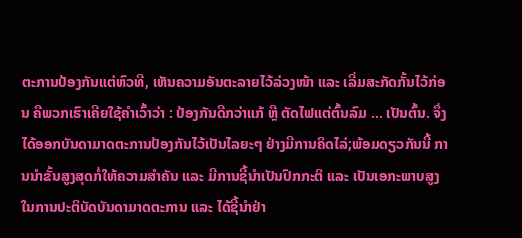ຕະການປ້ອງກັນແຕ່ຫົວທີ, ເຫັນຄວາມອັນຕະລາຍໄວ້ລ່ວງໜ້າ ແລະ ເລີ່ມສະກັດກັ້ນໄວ້ກ່ອນ ຄືພວກເຮົາເຄີຍໃຊ້ຄຳເວົ້າວ່າ : ປ້ອງກັນດີກວ່າແກ້ ຫຼື ຕັດໄຟແຕ່ຕົ້ນລົມ … ເປັນຕົ້ນ. ຈຶ່ງໄດ້ອອກບັນດາມາດຕະການປ້ອງກັນໄວ້ເປັນໄລຍະໆ ຢ່າງມີການຄິດໄລ່;ພ້ອມດຽວກັນນີ້ ການນຳຂັ້ນສູງສຸດກໍ່ໃຫ້ຄວາມສຳຄັນ ແລະ ມີການຊີ້ນຳເປັນປົກກະຕິ ແລະ ເປັນເອກະພາບສູງ ໃນການປະຕິບັດບັນດາມາດຕະການ ແລະ ໄດ້ຊີ້ນຳຢ່າ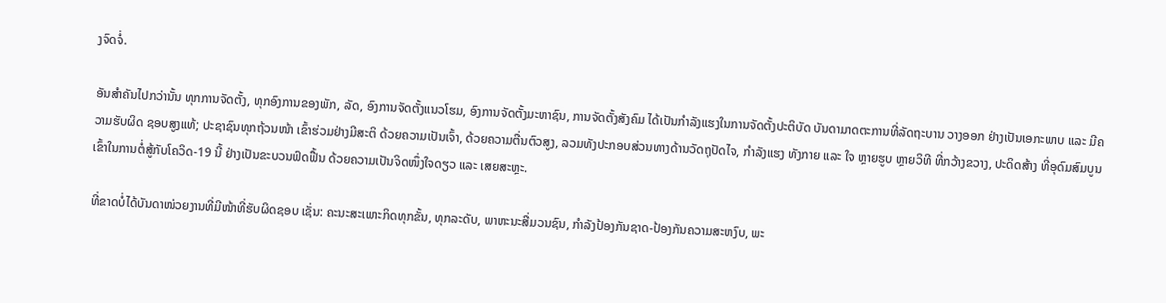ງຈົດຈໍ່.

ອັນສຳຄັນໄປກວ່ານັ້ນ ທຸກການຈັດຕັ້ງ, ທຸກອົງການຂອງພັກ, ລັດ, ອົງການຈັດຕັ້ງແນວໂຮມ, ອົງການຈັດຕັ້ງມະຫາຊົນ, ການຈັດຕັ້ງສັງຄົມ ໄດ້ເປັນກຳລັງແຮງໃນການຈັດຕັ້ງປະຕິບັດ ບັນດາມາດຕະການທີ່ລັດຖະບານ ວາງອອກ ຢ່າງເປັນເອກະພາບ ແລະ ມີຄວາມຮັບຜິດ ຊອບສູງແທ້; ປະຊາຊົນທຸກຖ້ວນໜ້າ ເຂົ້າຮ່ວມຢ່າງມີສະຕິ ດ້ວຍຄວາມເປັນເຈົ້າ, ດ້ວຍຄວາມຕື່ນຕົວສູງ, ລວມທັງປະກອບສ່ວນທາງດ້ານວັດຖຸປັດໄຈ, ກຳລັງແຮງ ທັງກາຍ ແລະ ໃຈ ຫຼາຍຮູບ ຫຼາຍວິທີ ທີ່ກວ້າງຂວາງ, ປະດິດສ້າງ ທີ່ອຸດົມສົມບູນ ເຂົ້າໃນການຕໍ່ສູ້ກັບໂຄວິດ-19 ນີ້ ຢ່າງເປັນຂະບວນຟົດຟື້ນ ດ້ວຍຄວາມເປັນຈິດໜຶ່ງໃຈດຽວ ແລະ ເສຍສະຫຼະ.

ທີ່ຂາດບໍ່ໄດ້ບັນດາໜ່ວຍງານທີ່ມີໜ້າທີ່ຮັບຜິດຊອບ ເຊັ່ນ: ຄະນະສະເພາະກິດທຸກຂັ້ນ, ທຸກລະດັບ, ພາຫະນະສື່ມວນຊົນ, ກຳລັງປ້ອງກັນຊາດ-ປ້ອງກັນຄວາມສະຫງົບ, ພະ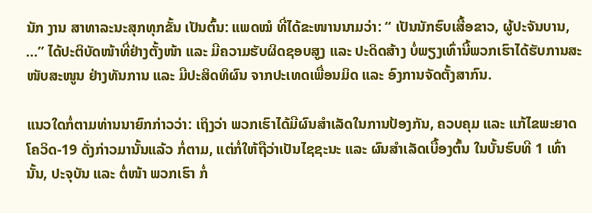ນັກ ງານ ສາທາລະນະສຸກທຸກຂັ້ນ ເປັນຕົ້ນ: ແພດໝໍ ທີ່ໄດ້ຂະໜານນາມວ່າ: “ ເປັນນັກຮົບເສື້ອຂາວ, ຜູ້ປະຈັນບານ, …” ໄດ້ປະຕິບັດໜ້າທີ່ຢ່າງຕັ້ງໜ້າ ແລະ ມີຄວາມຮັບຜິດຊອບສູງ ແລະ ປະດິດສ້າງ ບໍ່ພຽງເທົ່ານີ້ພວກເຮົາໄດ້ຮັບການສະໜັບສະໜູນ ຢ່າງທັນການ ແລະ ມີປະສິດທິຜົນ ຈາກປະເທດເພື່ອນມິດ ແລະ ອົງການຈັດຕັ້ງສາກົນ.

ແນວໃດກໍ່ຕາມທ່ານນາຍົກກ່າວວ່າ: ເຖິງວ່າ ພວກເຮົາໄດ້ມີຜົນສຳເລັດໃນການປ້ອງກັນ, ຄວບຄຸມ ແລະ ແກ້ໄຂພະຍາດ ໂຄວິດ-19 ດັ່ງກ່າວມານັ້ນແລ້ວ ກໍ່ຕາມ, ແຕ່ກໍ່ໃຫ້ຖືວ່າເປັນໄຊຊະນະ ແລະ ຜົນສຳເລັດເບື້ອງຕົ້ນ ໃນບັ້ນຮົບທີ 1 ເທົ່ານັ້ນ, ປະຈຸບັນ ແລະ ຕໍ່ໜ້າ ພວກເຮົາ ກໍ່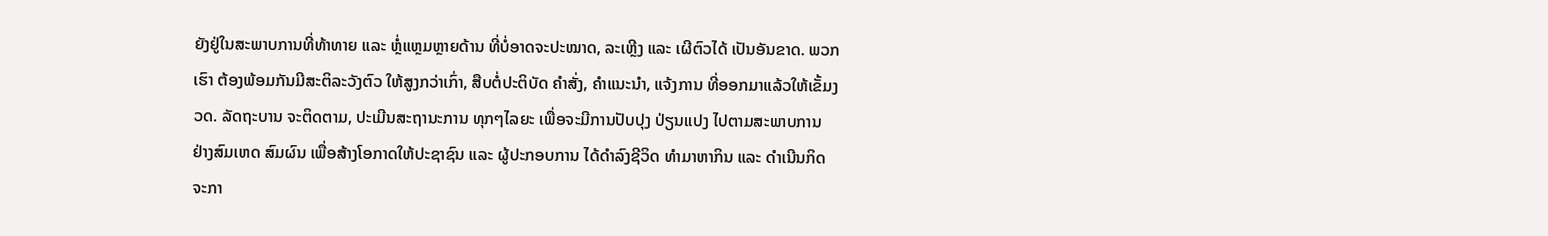ຍັງຢູ່ໃນສະພາບການທີ່ທ້າທາຍ ແລະ ຫຼໍ່ແຫຼມຫຼາຍດ້ານ ທີ່ບໍ່ອາດຈະປະໝາດ, ລະເຫຼີງ ແລະ ເຜີຕົວໄດ້ ເປັນອັນຂາດ. ພວກເຮົາ ຕ້ອງພ້ອມກັນມີສະຕິລະວັງຕົວ ໃຫ້ສູງກວ່າເກົ່າ, ສືບຕໍ່ປະຕິບັດ ຄຳສັ່ງ, ຄຳແນະນຳ, ແຈ້ງການ ທີ່ອອກມາແລ້ວໃຫ້ເຂັ້ມງວດ. ລັດຖະບານ ຈະຕິດຕາມ, ປະເມີນສະຖານະການ ທຸກໆໄລຍະ ເພື່ອຈະມີການປັບປຸງ ປ່ຽນແປງ ໄປຕາມສະພາບການ ຢ່າງສົມເຫດ ສົມຜົນ ເພື່ອສ້າງໂອກາດໃຫ້ປະຊາຊົນ ແລະ ຜູ້ປະກອບການ ໄດ້ດຳລົງຊີວິດ ທໍາມາຫາກິນ ແລະ ດຳເນີນກິດຈະກາ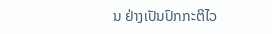ນ ຢ່າງເປັນປົກກະຕິໄວ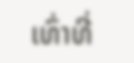ເທົ່າທີ່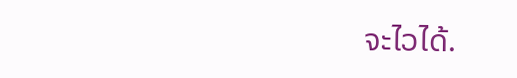ຈະໄວໄດ້.